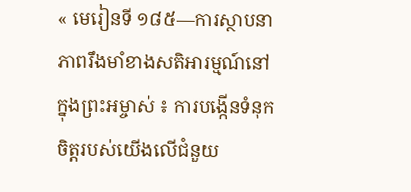« មេរៀនទី ១៨៥—ការស្ថាបនាភាពរឹងមាំខាងសតិអារម្មណ៍នៅក្នុងព្រះអម្ចាស់ ៖ ការបង្កើនទំនុកចិត្តរបស់យើងលើជំនួយ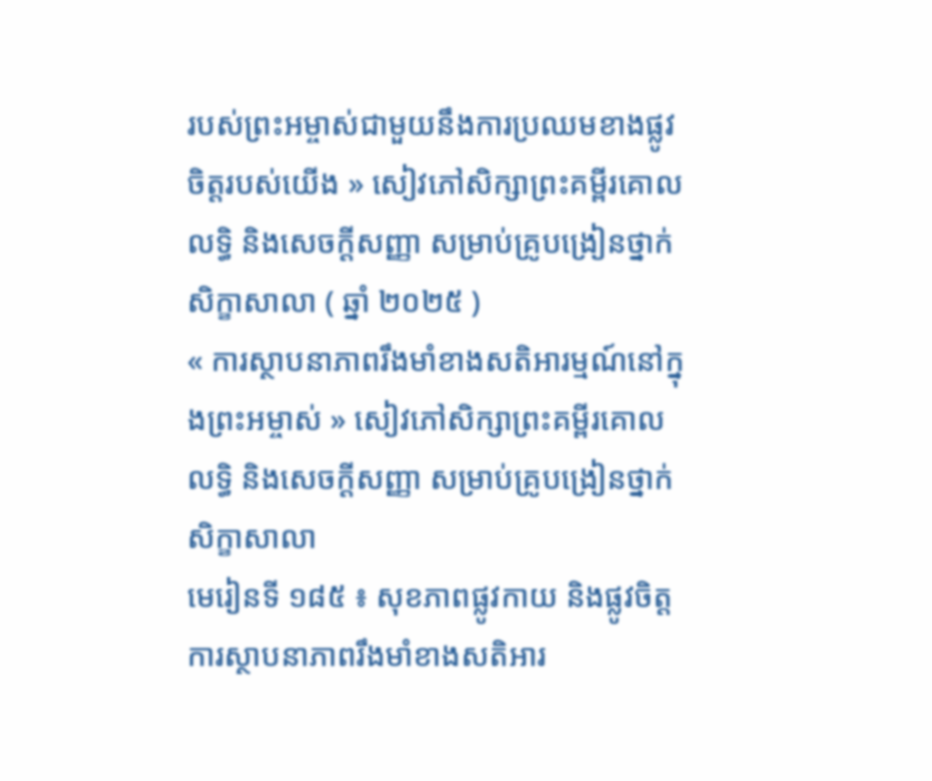របស់ព្រះអម្ចាស់ជាមួយនឹងការប្រឈមខាងផ្លូវចិត្តរបស់យើង » សៀវភៅសិក្សាព្រះគម្ពីរគោលលទ្ធិ និងសេចក្ដីសញ្ញា សម្រាប់គ្រូបង្រៀនថ្នាក់សិក្ខាសាលា ( ឆ្នាំ ២០២៥ )
« ការស្ថាបនាភាពរឹងមាំខាងសតិអារម្មណ៍នៅក្នុងព្រះអម្ចាស់ » សៀវភៅសិក្សាព្រះគម្ពីរគោលលទ្ធិ និងសេចក្ដីសញ្ញា សម្រាប់គ្រូបង្រៀនថ្នាក់សិក្ខាសាលា
មេរៀនទី ១៨៥ ៖ សុខភាពផ្លូវកាយ និងផ្លូវចិត្ត
ការស្ថាបនាភាពរឹងមាំខាងសតិអារ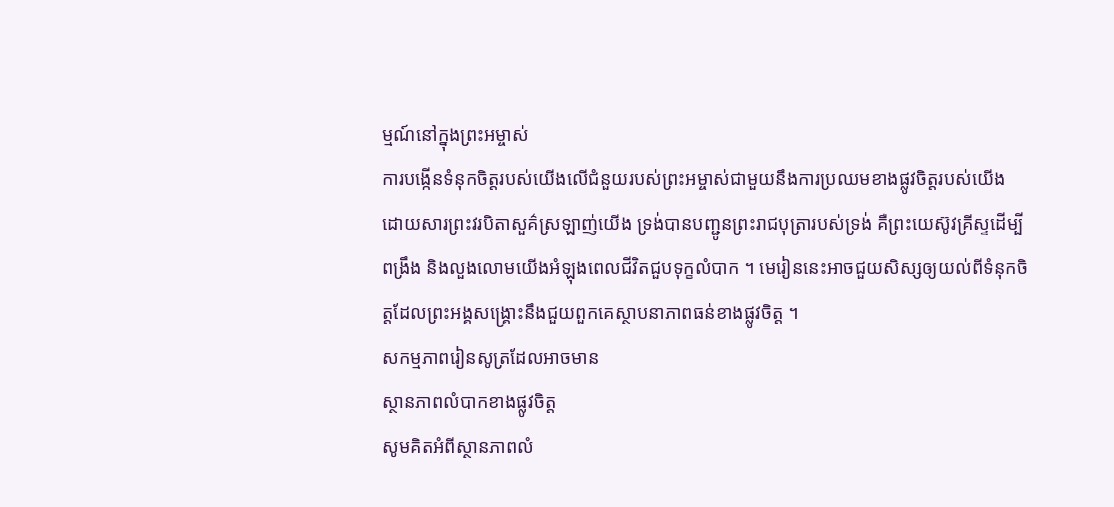ម្មណ៍នៅក្នុងព្រះអម្ចាស់
ការបង្កើនទំនុកចិត្តរបស់យើងលើជំនួយរបស់ព្រះអម្ចាស់ជាមួយនឹងការប្រឈមខាងផ្លូវចិត្តរបស់យើង
ដោយសារព្រះវរបិតាសួគ៌ស្រឡាញ់យើង ទ្រង់បានបញ្ជូនព្រះរាជបុត្រារបស់ទ្រង់ គឺព្រះយេស៊ូវគ្រីស្ទដើម្បីពង្រឹង និងលួងលោមយើងអំឡុងពេលជីវិតជួបទុក្ខលំបាក ។ មេរៀននេះអាចជួយសិស្សឲ្យយល់ពីទំនុកចិត្តដែលព្រះអង្គសង្រ្គោះនឹងជួយពួកគេស្ថាបនាភាពធន់ខាងផ្លូវចិត្ត ។
សកម្មភាពរៀនសូត្រដែលអាចមាន
ស្ថានភាពលំបាកខាងផ្លូវចិត្ត
សូមគិតអំពីស្ថានភាពលំ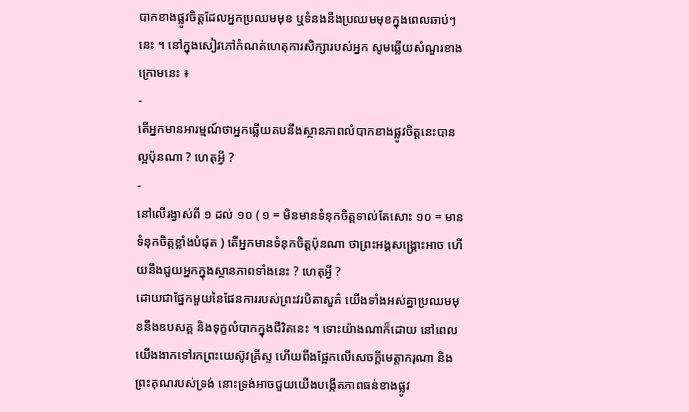បាកខាងផ្លូវចិត្តដែលអ្នកប្រឈមមុខ ឬទំនងនឹងប្រឈមមុខក្នុងពេលឆាប់ៗនេះ ។ នៅក្នុងសៀវភៅកំណត់ហេតុការសិក្សារបស់អ្នក សូមឆ្លើយសំណួរខាងក្រោមនេះ ៖
-
តើអ្នកមានអារម្មណ៍ថាអ្នកឆ្លើយតបនឹងស្ថានភាពលំបាកខាងផ្លូវចិត្តនេះបានល្អប៉ុនណា ? ហេតុអ្វី ?
-
នៅលើរង្វាស់ពី ១ ដល់ ១០ ( ១ = មិនមានទំនុកចិត្តទាល់តែសោះ ១០ = មានទំនុកចិត្តខ្លាំងបំផុត ) តើអ្នកមានទំនុកចិត្តប៉ុនណា ថាព្រះអង្គសង្គ្រោះអាច ហើយនឹងជួយអ្នកក្នុងស្ថានភាពទាំងនេះ ? ហេតុអ្វី ?
ដោយជាផ្នែកមួយនៃផែនការរបស់ព្រះវរបិតាសួគ៌ យើងទាំងអស់គ្នាប្រឈមមុខនឹងឧបសគ្គ និងទុក្ខលំបាកក្នុងជីវិតនេះ ។ ទោះយ៉ាងណាក៏ដោយ នៅពេលយើងងាកទៅរកព្រះយេស៊ូវគ្រីស្ទ ហើយពឹងផ្អែកលើសេចក្តីមេត្តាករុណា និងព្រះគុណរបស់ទ្រង់ នោះទ្រង់អាចជួយយើងបង្កើតភាពធន់ខាងផ្លូវ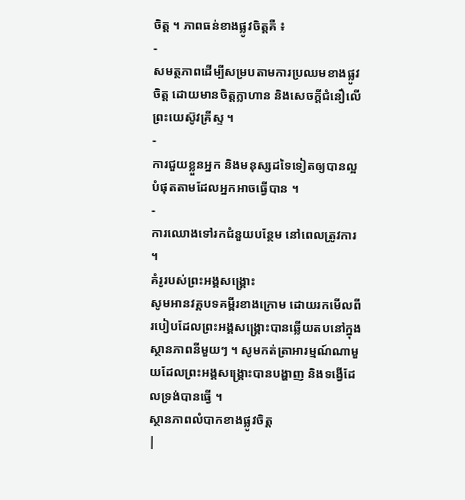ចិត្ត ។ ភាពធន់ខាងផ្លូវចិត្តគឺ ៖
-
សមត្ថភាពដើម្បីសម្របតាមការប្រឈមខាងផ្លូវចិត្ត ដោយមានចិត្តក្លាហាន និងសេចក្តីជំនឿលើព្រះយេស៊ូវគ្រីស្ទ ។
-
ការជួយខ្លួនអ្នក និងមនុស្សដទៃទៀតឲ្យបានល្អបំផុតតាមដែលអ្នកអាចធ្វើបាន ។
-
ការឈោងទៅរកជំនួយបន្ថែម នៅពេលត្រូវការ ។
គំរូរបស់ព្រះអង្គសង្គ្រោះ
សូមអានវគ្គបទគម្ពីរខាងក្រោម ដោយរកមើលពីរបៀបដែលព្រះអង្គសង្គ្រោះបានឆ្លើយតបនៅក្នុងស្ថានភាពនីមួយៗ ។ សូមកត់ត្រាអារម្មណ៍ណាមួយដែលព្រះអង្គសង្គ្រោះបានបង្ហាញ និងទង្វើដែលទ្រង់បានធ្វើ ។
ស្ថានភាពលំបាកខាងផ្លូវចិត្ត
|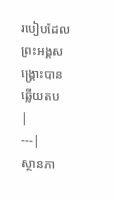របៀបដែលព្រះអង្គសង្គ្រោះបានឆ្លើយតប
|
---|
ស្ថានភា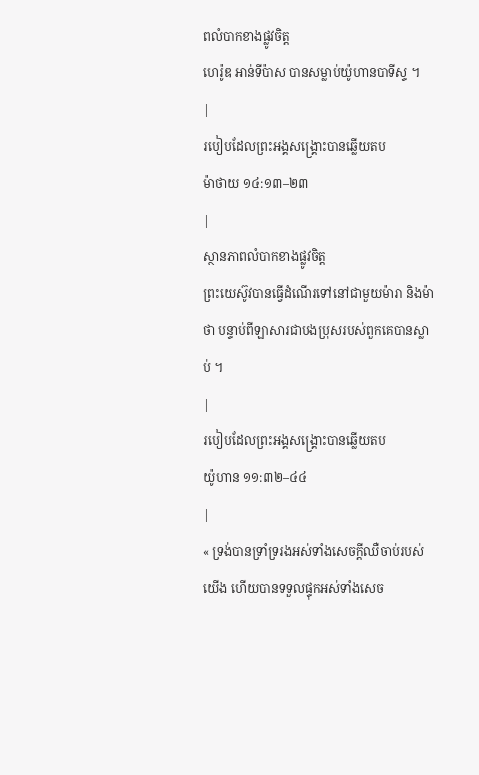ពលំបាកខាងផ្លូវចិត្ត
ហេរ៉ូឌ អាន់ទីប៉ាស បានសម្លាប់យ៉ូហានបាទីស្ទ ។
|
របៀបដែលព្រះអង្គសង្គ្រោះបានឆ្លើយតប
ម៉ាថាយ ១៤:១៣–២៣
|
ស្ថានភាពលំបាកខាងផ្លូវចិត្ត
ព្រះយេស៊ូវបានធ្វើដំណើរទៅនៅជាមួយម៉ារា និងម៉ាថា បន្ទាប់ពីឡាសារជាបងប្រុសរបស់ពួកគេបានស្លាប់ ។
|
របៀបដែលព្រះអង្គសង្គ្រោះបានឆ្លើយតប
យ៉ូហាន ១១:៣២–៤៤
|
« ទ្រង់បានទ្រាំទ្ររងអស់ទាំងសេចក្ដីឈឺចាប់របស់យើង ហើយបានទទួលផ្ទុកអស់ទាំងសេច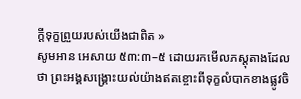ក្ដីទុក្ខព្រួយរបស់យើងជាពិត »
សូមអាន អេសាយ ៥៣:៣–៥ ដោយរកមើលភស្តុតាងដែលថា ព្រះអង្គសង្គ្រោះយល់យ៉ាងឥតខ្ចោះពីទុក្ខលំបាកខាងផ្លូវចិ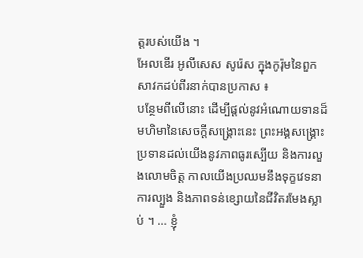ត្តរបស់យើង ។
អែលឌើរ អូលីសេស សូរ៉េស ក្នុងកូរ៉ុមនៃពួកសាវកដប់ពីរនាក់បានប្រកាស ៖
បន្ថែមពីលើនោះ ដើម្បីផ្ដល់នូវអំណោយទានដ៏មហិមានៃសេចក្តីសង្គ្រោះនេះ ព្រះអង្គសង្គ្រោះប្រទានដល់យើងនូវភាពធូរស្បើយ និងការលួងលោមចិត្ត កាលយើងប្រឈមនឹងទុក្ខវេទនា ការល្បួង និងភាពទន់ខ្សោយនៃជីវិតរមែងស្លាប់ ។ … ខ្ញុំ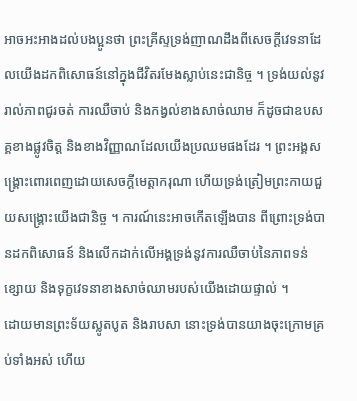អាចអះអាងដល់បងប្អូនថា ព្រះគ្រីស្ទទ្រង់ញាណដឹងពីសេចក្ដីវេទនាដែលយើងដកពិសោធន៍នៅក្នុងជីវិតរមែងស្លាប់នេះជានិច្ច ។ ទ្រង់យល់នូវរាល់ភាពជូរចត់ ការឈឺចាប់ និងកង្វល់ខាងសាច់ឈាម ក៏ដូចជាឧបសគ្គខាងផ្លូវចិត្ត និងខាងវិញ្ញាណដែលយើងប្រឈមផងដែរ ។ ព្រះអង្គសង្រ្គោះពោរពេញដោយសេចក្តីមេត្តាករុណា ហើយទ្រង់ត្រៀមព្រះកាយជួយសង្រ្គោះយើងជានិច្ច ។ ការណ៍នេះអាចកើតឡើងបាន ពីព្រោះទ្រង់បានដកពិសោធន៍ និងលើកដាក់លើអង្គទ្រង់នូវការឈឺចាប់នៃភាពទន់ខ្សោយ និងទុក្ខវេទនាខាងសាច់ឈាមរបស់យើងដោយផ្ទាល់ ។
ដោយមានព្រះទ័យស្លូតបូត និងរាបសា នោះទ្រង់បានយាងចុះក្រោមគ្រប់ទាំងអស់ ហើយ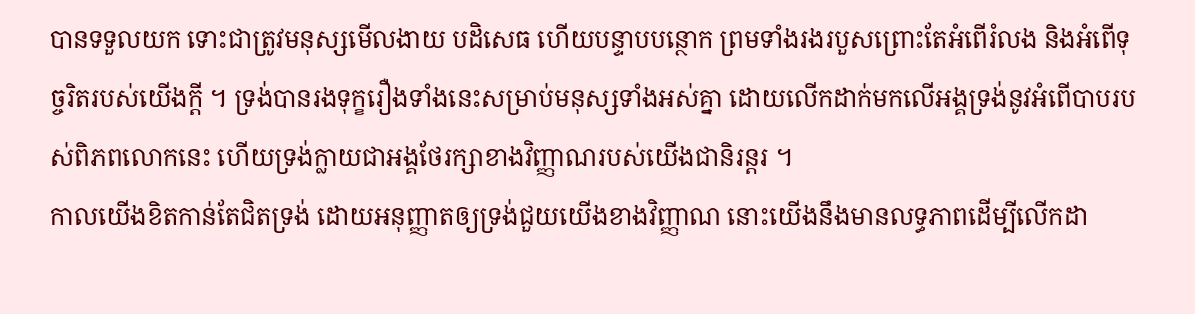បានទទួលយក ទោះជាត្រូវមនុស្សមើលងាយ បដិសេធ ហើយបន្ទាបបន្ថោក ព្រមទាំងរងរបួសព្រោះតែអំពើរំលង និងអំពើទុច្ចរិតរបស់យើងក្ដី ។ ទ្រង់បានរងទុក្ខរឿងទាំងនេះសម្រាប់មនុស្សទាំងអស់គ្នា ដោយលើកដាក់មកលើអង្គទ្រង់នូវអំពើបាបរបស់ពិភពលោកនេះ ហើយទ្រង់ក្លាយជាអង្គថែរក្សាខាងវិញ្ញាណរបស់យើងជានិរន្តរ ។
កាលយើងខិតកាន់តែជិតទ្រង់ ដោយអនុញ្ញាតឲ្យទ្រង់ជួយយើងខាងវិញ្ញាណ នោះយើងនឹងមានលទ្ធភាពដើម្បីលើកដា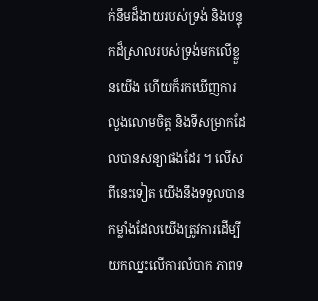ក់នឹមដ៏ងាយរបស់ទ្រង់ និងបន្ទុកដ៏ស្រាលរបស់ទ្រង់មកលើខ្លួនយើង ហើយក៏រកឃើញការលួងលោមចិត្ត និងទីសម្រាកដែលបានសន្យាផងដែរ ។ លើសពីនេះទៀត យើងនឹងទទួលបានកម្លាំងដែលយើងត្រូវការដើម្បីយកឈ្នះលើការលំបាក ភាពទ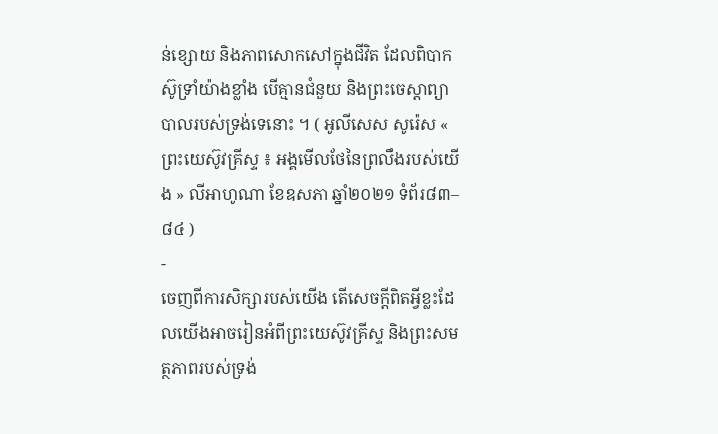ន់ខ្សោយ និងភាពសោកសៅក្នុងជីវិត ដែលពិបាកស៊ូទ្រាំយ៉ាងខ្លាំង បើគ្មានជំនួយ និងព្រះចេស្ដាព្យាបាលរបស់ទ្រង់ទេនោះ ។ ( អូលីសេស សូរ៉េស « ព្រះយេស៊ូវគ្រីស្ទ ៖ អង្គមើលថែនៃព្រលឹងរបស់យើង » លីអាហូណា ខែឧសភា ឆ្នាំ២០២១ ទំព័រ៨៣–៨៤ )
-
ចេញពីការសិក្សារបស់យើង តើសេចក្តីពិតអ្វីខ្លះដែលយើងអាចរៀនអំពីព្រះយេស៊ូវគ្រីស្ទ និងព្រះសមត្ថភាពរបស់ទ្រង់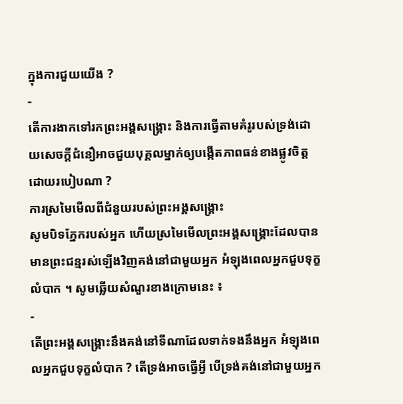ក្នុងការជួយយើង ?
-
តើការងាកទៅរកព្រះអង្គសង្គ្រោះ និងការធ្វើតាមគំរូរបស់ទ្រង់ដោយសេចក្ដីជំនឿអាចជួយបុគ្គលម្នាក់ឲ្យបង្កើតភាពធន់ខាងផ្លូវចិត្តដោយរបៀបណា ?
ការស្រមៃមើលពីជំនួយរបស់ព្រះអង្គសង្គ្រោះ
សូមបិទភ្នែករបស់អ្នក ហើយស្រមៃមើលព្រះអង្គសង្គ្រោះដែលបានមានព្រះជន្មរស់ឡើងវិញគង់នៅជាមួយអ្នក អំឡុងពេលអ្នកជួបទុក្ខលំបាក ។ សូមឆ្លើយសំណួរខាងក្រោមនេះ ៖
-
តើព្រះអង្គសង្គ្រោះនឹងគង់នៅទីណាដែលទាក់ទងនឹងអ្នក អំឡុងពេលអ្នកជួបទុក្ខលំបាក ? តើទ្រង់អាចធ្វើអ្វី បើទ្រង់គង់នៅជាមួយអ្នក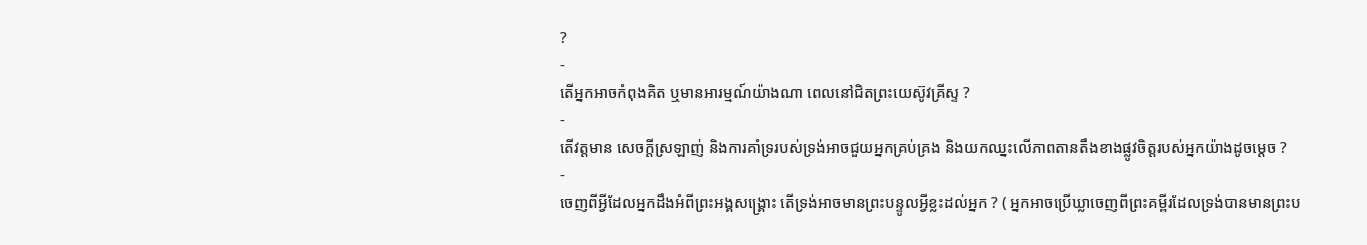?
-
តើអ្នកអាចកំពុងគិត ឬមានអារម្មណ៍យ៉ាងណា ពេលនៅជិតព្រះយេស៊ូវគ្រីស្ទ ?
-
តើវត្តមាន សេចក្តីស្រឡាញ់ និងការគាំទ្ររបស់ទ្រង់អាចជួយអ្នកគ្រប់គ្រង និងយកឈ្នះលើភាពតានតឹងខាងផ្លូវចិត្តរបស់អ្នកយ៉ាងដូចម្តេច ?
-
ចេញពីអ្វីដែលអ្នកដឹងអំពីព្រះអង្គសង្គ្រោះ តើទ្រង់អាចមានព្រះបន្ទូលអ្វីខ្លះដល់អ្នក ? ( អ្នកអាចប្រើឃ្លាចេញពីព្រះគម្ពីរដែលទ្រង់បានមានព្រះប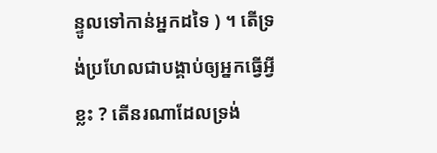ន្ទូលទៅកាន់អ្នកដទៃ ) ។ តើទ្រង់ប្រហែលជាបង្គាប់ឲ្យអ្នកធ្វើអ្វីខ្លះ ? តើនរណាដែលទ្រង់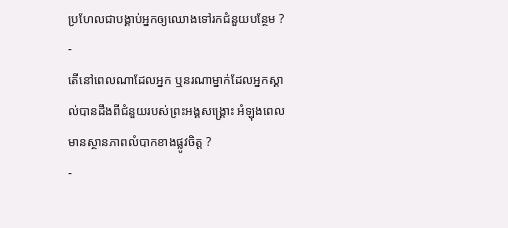ប្រហែលជាបង្គាប់អ្នកឲ្យឈោងទៅរកជំនួយបន្ថែម ?
-
តើនៅពេលណាដែលអ្នក ឬនរណាម្នាក់ដែលអ្នកស្គាល់បានដឹងពីជំនួយរបស់ព្រះអង្គសង្គ្រោះ អំឡុងពេលមានស្ថានភាពលំបាកខាងផ្លូវចិត្ត ?
-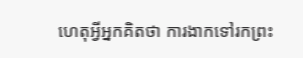ហេតុអ្វីអ្នកគិតថា ការងាកទៅរកព្រះ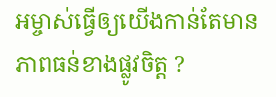អម្ចាស់ធ្វើឲ្យយើងកាន់តែមានភាពធន់ខាងផ្លូវចិត្ត ?